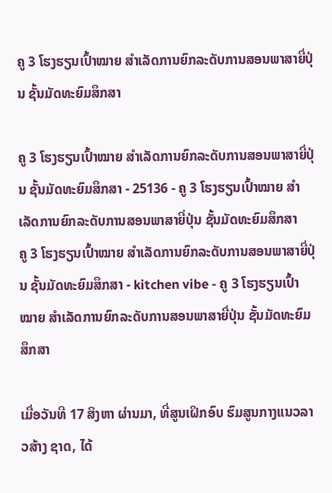ຄູ 3 ໂຮງຮຽນເປົ້າໝາຍ ສຳເລັດການຍົກລະດັບການສອນພາສາຍີ່ປຸ່ນ ຊັ້ນມັດທະຍົມສຶກສາ

ຄູ 3 ໂຮງຮຽນເປົ້າໝາຍ ສຳເລັດການຍົກລະດັບການສອນພາສາຍີ່ປຸ່ນ ຊັ້ນມັດທະຍົມສຶກສາ - 25136 - ຄູ 3 ໂຮງຮຽນເປົ້າໝາຍ ສຳເລັດການຍົກລະດັບການສອນພາສາຍີ່ປຸ່ນ ຊັ້ນມັດທະຍົມສຶກສາ
ຄູ 3 ໂຮງຮຽນເປົ້າໝາຍ ສຳເລັດການຍົກລະດັບການສອນພາສາຍີ່ປຸ່ນ ຊັ້ນມັດທະຍົມສຶກສາ - kitchen vibe - ຄູ 3 ໂຮງຮຽນເປົ້າໝາຍ ສຳເລັດການຍົກລະດັບການສອນພາສາຍີ່ປຸ່ນ ຊັ້ນມັດທະຍົມສຶກສາ

ເມື່ອວັນທີ 17 ສິງຫາ ຜ່ານມາ, ທີ່ສູນເຝິກອົບ ຮົມສູນກາງແນວລາວສ້າງ ຊາດ, ໄດ້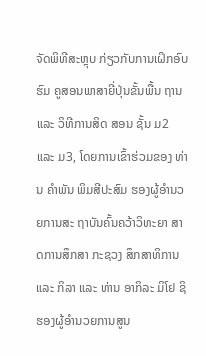ຈັດພິທີສະຫຼຸບ ກ່ຽວກັບການເຝິກອົບຮົມ ຄູສອນພາສາຍີ່ປຸ່ນຂັ້ນພື້ນ ຖານ ແລະ ວິທີການສິດ ສອນ ຊັ້ນ ມ2 ແລະ ມ3, ໂດຍການເຂົ້າຮ່ວມຂອງ ທ່ານ ຄໍາພັນ ພິມສີປະສົມ ຮອງຜູ້ອໍານວຍການສະ ຖາບັນຄົ້ນຄວ້າວິທະຍາ ສາດການສຶກສາ ກະຊວງ ສຶກສາທິການ ແລະ ກິລາ ແລະ ທ່ານ ອາກິລະ ມິໂຢ ຊິ ຮອງຜູ້ອໍານວຍການສູນ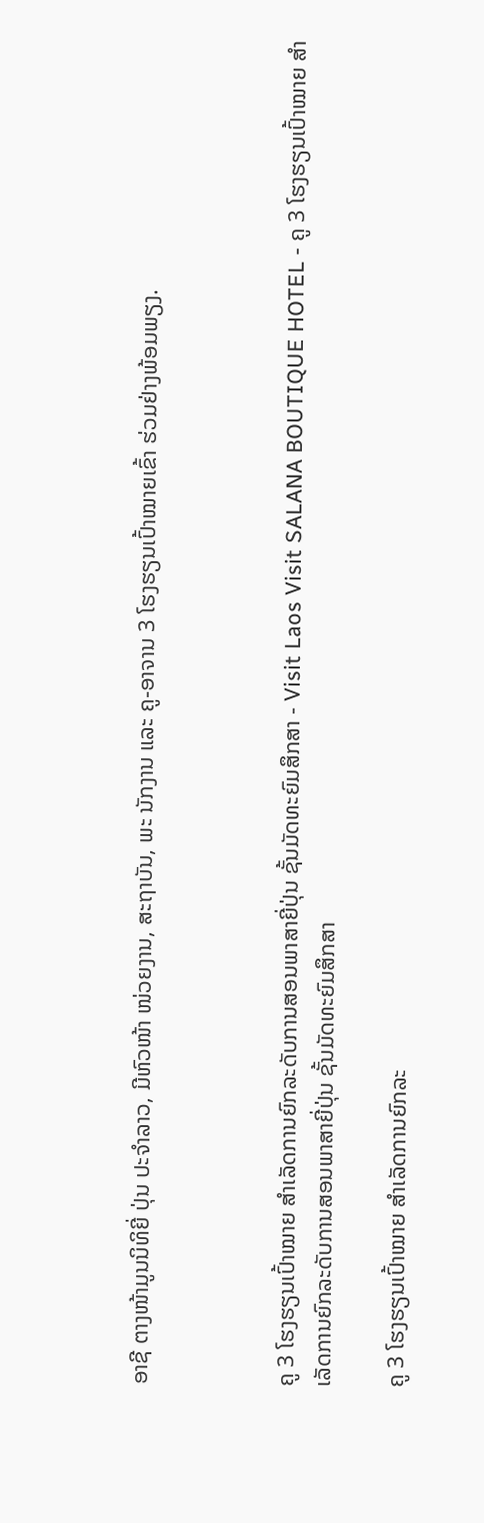ອາຊີ ຕາງໜ້າມູນນິທິຍີ່ ປຸ່ນ ປະຈໍາລາວ, ມີຫົວໜ້າ ໜ່ວຍງານ, ສະຖາບັນ, ພະ ນັກງານ ແລະ ຄູ-ອາຈານ 3 ໂຮງຮຽນເປົ້າໝາຍເຂົ້າ ຮ່ວມຢ່າງພ້ອມພຽງ.



ຄູ 3 ໂຮງຮຽນເປົ້າໝາຍ ສຳເລັດການຍົກລະດັບການສອນພາສາຍີ່ປຸ່ນ ຊັ້ນມັດທະຍົມສຶກສາ - Visit Laos Visit SALANA BOUTIQUE HOTEL - ຄູ 3 ໂຮງຮຽນເປົ້າໝາຍ ສຳເລັດການຍົກລະດັບການສອນພາສາຍີ່ປຸ່ນ ຊັ້ນມັດທະຍົມສຶກສາ

ຄູ 3 ໂຮງຮຽນເປົ້າໝາຍ ສຳເລັດການຍົກລະ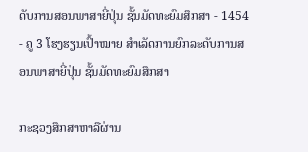ດັບການສອນພາສາຍີ່ປຸ່ນ ຊັ້ນມັດທະຍົມສຶກສາ - 1454 - ຄູ 3 ໂຮງຮຽນເປົ້າໝາຍ ສຳເລັດການຍົກລະດັບການສອນພາສາຍີ່ປຸ່ນ ຊັ້ນມັດທະຍົມສຶກສາ

ກະຊວງສຶກສາຫາລືຜ່ານ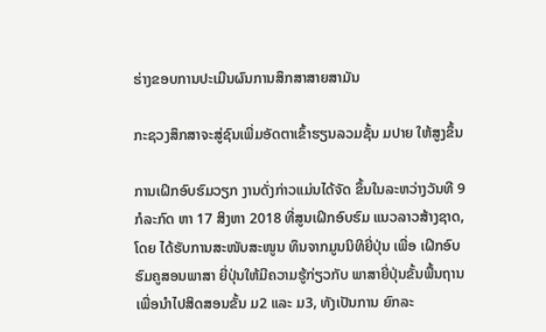ຮ່າງຂອບການປະເມີນຜົນການສຶກສາສາຍສາມັນ

ກະຊວງສຶກສາຈະສູ່ຊົນເພີ່ມອັດຕາເຂົ້າຮຽນລວມຊັ້ນ ມປາຍ ໃຫ້ສູງຂຶ້ນ

ການເຝິກອົບຮົມວຽກ ງານດັ່ງກ່າວແມ່ນໄດ້ຈັດ ຂຶ້ນໃນລະຫວ່າງວັນທີ 9 ກໍລະກົດ ຫາ 17 ສິງຫາ 2018 ທີ່ສູນເຝິກອົບຮົມ ແນວລາວສ້າງຊາດ, ໂດຍ ໄດ້ຮັບການສະໜັບສະໜູນ ທຶນຈາກມູນນິທິຍີ່ປຸ່ນ ເພື່ອ ເຝິກອົບຮົມຄູສອນພາສາ ຍີ່ປຸ່ນໃຫ້ມີຄວາມຮູ້ກ່ຽວກັບ ພາສາຍີ່ປຸ່ນຂັ້ນພື້ນຖານ ເພື່ອນໍາໄປສິດສອນຂັ້ນ ມ2 ແລະ ມ3, ທັງເປັນການ ຍົກລະ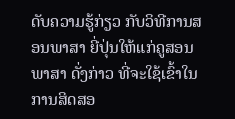ດັບຄວາມຮູ້ກ່ຽວ ກັບວິທີການສອນພາສາ ຍີ່ປຸ່ນໃຫ້ແກ່ຄູສອນພາສາ ດັ່ງກ່າວ ທີ່ຈະໃຊ້ເຂົ້າໃນ ການສິດສອ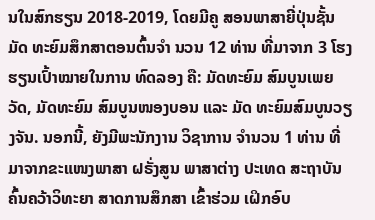ນໃນສົກຮຽນ 2018-2019, ໂດຍມີຄູ ສອນພາສາຍີ່ປຸ່ນຊັ້ນມັດ ທະຍົມສຶກສາຕອນຕົ້ນຈໍາ ນວນ 12 ທ່ານ ທີ່ມາຈາກ 3 ໂຮງຮຽນເປົ້າໝາຍໃນການ ທົດລອງ ຄື: ມັດທະຍົມ ສົມບູນເພຍວັດ, ມັດທະຍົມ ສົມບູນໜອງບອນ ແລະ ມັດ ທະຍົມສົມບູນວຽງຈັນ. ນອກນີ້, ຍັງມີພະນັກງານ ວິຊາການ ຈໍານວນ 1 ທ່ານ ທີ່ມາຈາກຂະແໜງພາສາ ຝຣັ່ງສູນ ພາສາຕ່າງ ປະເທດ ສະຖາບັນຄົ້ນຄວ້າວິທະຍາ ສາດການສຶກສາ ເຂົ້າຮ່ວມ ເຝິກອົບ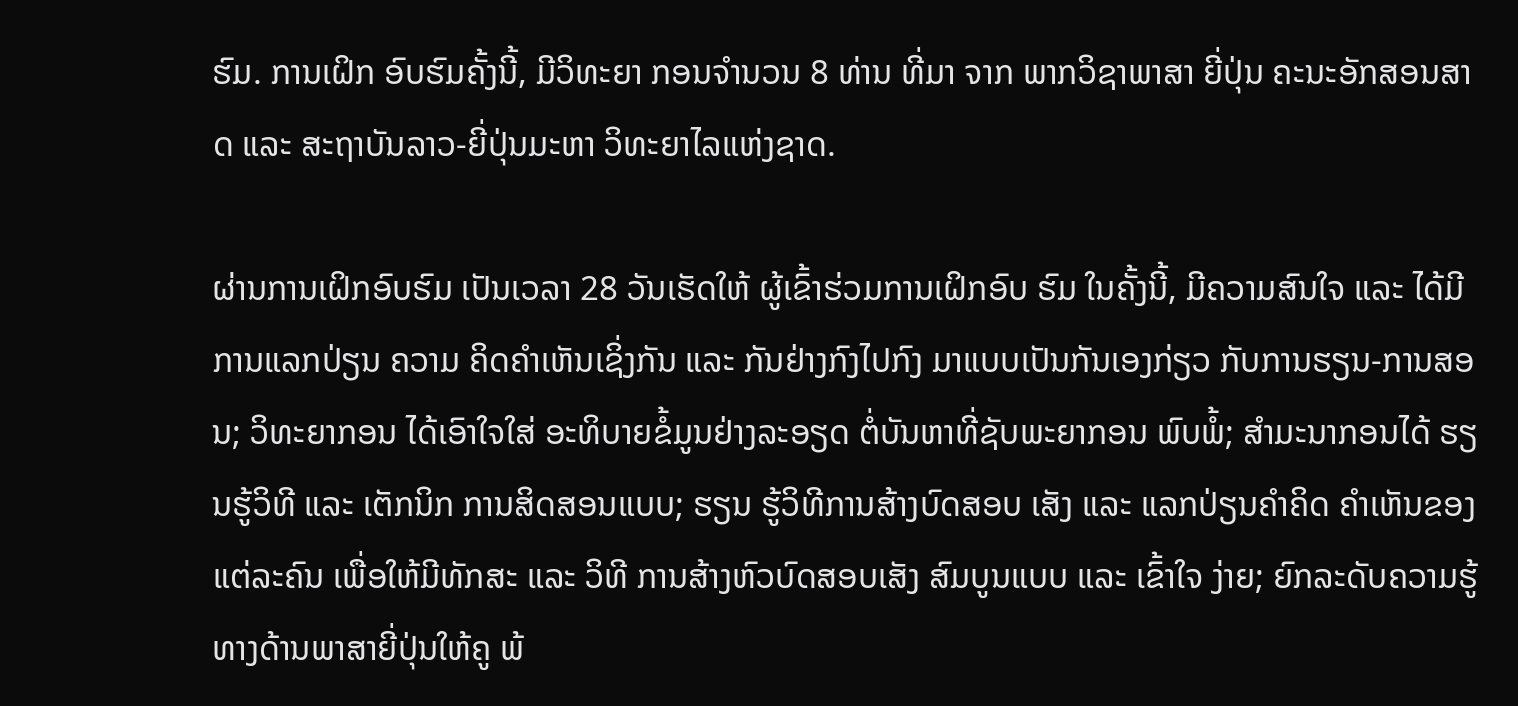ຮົມ. ການເຝິກ ອົບຮົມຄັ້ງນີ້, ມີວິທະຍາ ກອນຈໍານວນ 8 ທ່ານ ທີ່ມາ ຈາກ ພາກວິຊາພາສາ ຍີ່ປຸ່ນ ຄະນະອັກສອນສາດ ແລະ ສະຖາບັນລາວ-ຍີ່ປຸ່ນມະຫາ ວິທະຍາໄລແຫ່ງຊາດ.

ຜ່ານການເຝິກອົບຮົມ ເປັນເວລາ 28 ວັນເຮັດໃຫ້ ຜູ້ເຂົ້າຮ່ວມການເຝິກອົບ ຮົມ ໃນຄັ້ງນີ້, ມີຄວາມສົນໃຈ ແລະ ໄດ້ມີການແລກປ່ຽນ ຄວາມ ຄິດຄໍາເຫັນເຊິ່ງກັນ ແລະ ກັນຢ່າງກົງໄປກົງ ມາແບບເປັນກັນເອງກ່ຽວ ກັບການຮຽນ-ການສອນ; ວິທະຍາກອນ ໄດ້ເອົາໃຈໃສ່ ອະທິບາຍຂໍ້ມູນຢ່າງລະອຽດ ຕໍ່ບັນຫາທີ່ຊັບພະຍາກອນ ພົບພໍ້; ສໍາມະນາກອນໄດ້ ຮຽນຮູ້ວິທີ ແລະ ເຕັກນິກ ການສິດສອນແບບ; ຮຽນ ຮູ້ວິທີການສ້າງບົດສອບ ເສັງ ແລະ ແລກປ່ຽນຄໍາຄິດ ຄໍາເຫັນຂອງແຕ່ລະຄົນ ເພື່ອໃຫ້ມີທັກສະ ແລະ ວິທີ ການສ້າງຫົວບົດສອບເສັງ ສົມບູນແບບ ແລະ ເຂົ້າໃຈ ງ່າຍ; ຍົກລະດັບຄວາມຮູ້ ທາງດ້ານພາສາຍີ່ປຸ່ນໃຫ້ຄູ ພ້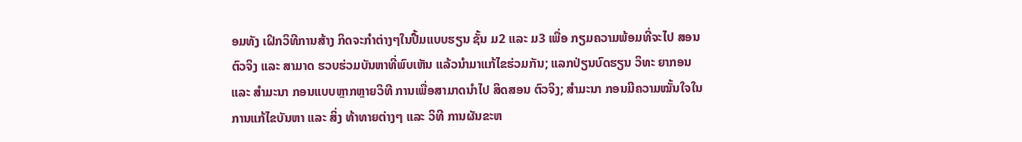ອມທັງ ເຝິກວິທີການສ້າງ ກິດຈະກໍາຕ່າງໆໃນປື້ມແບບຮຽນ ຊັ້ນ ມ2 ແລະ ມ3 ເພື່ອ ກຽມຄວາມພ້ອມທີ່ຈະໄປ ສອນຕົວຈິງ ແລະ ສາມາດ ຮວບຮ່ວມບັນຫາທີ່ພົບເຫັນ ແລ້ວນໍາມາແກ້ໄຂຮ່ວມກັນ; ແລກປ່ຽນບົດຮຽນ ວິທະ ຍາກອນ ແລະ ສໍາມະນາ ກອນແບບຫຼາກຫຼາຍວິທີ ການເພື່ອສາມາດນໍາໄປ ສິດສອນ ຕົວຈິງ; ສໍາມະນາ ກອນມີຄວາມໝັ້ນໃຈໃນ ການແກ້ໄຂບັນຫາ ແລະ ສິ່ງ ທ້າທາຍຕ່າງໆ ແລະ ວິທີ ການຜັນຂະຫ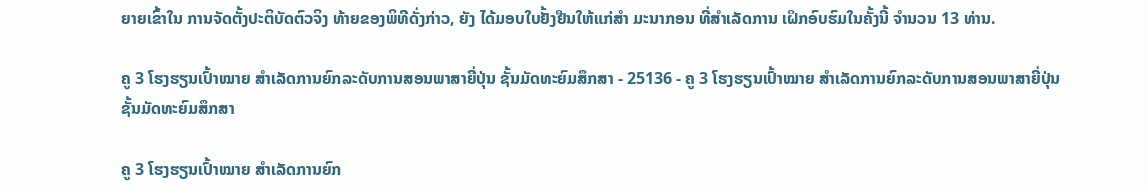ຍາຍເຂົ້າໃນ ການຈັດຕັ້ງປະຕິບັດຕົວຈິງ ທ້າຍຂອງພິທີດັ່ງກ່າວ, ຍັງ ໄດ້ມອບໃບຢັ້ງຢືນໃຫ້ແກ່ສໍາ ມະນາກອນ ທີ່ສໍາເລັດການ ເຝິກອົບຮົມໃນຄັ້ງນີ້ ຈໍານວນ 13 ທ່ານ.

ຄູ 3 ໂຮງຮຽນເປົ້າໝາຍ ສຳເລັດການຍົກລະດັບການສອນພາສາຍີ່ປຸ່ນ ຊັ້ນມັດທະຍົມສຶກສາ - 25136 - ຄູ 3 ໂຮງຮຽນເປົ້າໝາຍ ສຳເລັດການຍົກລະດັບການສອນພາສາຍີ່ປຸ່ນ ຊັ້ນມັດທະຍົມສຶກສາ

ຄູ 3 ໂຮງຮຽນເປົ້າໝາຍ ສຳເລັດການຍົກ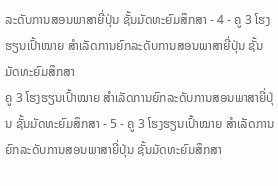ລະດັບການສອນພາສາຍີ່ປຸ່ນ ຊັ້ນມັດທະຍົມສຶກສາ - 4 - ຄູ 3 ໂຮງຮຽນເປົ້າໝາຍ ສຳເລັດການຍົກລະດັບການສອນພາສາຍີ່ປຸ່ນ ຊັ້ນມັດທະຍົມສຶກສາ
ຄູ 3 ໂຮງຮຽນເປົ້າໝາຍ ສຳເລັດການຍົກລະດັບການສອນພາສາຍີ່ປຸ່ນ ຊັ້ນມັດທະຍົມສຶກສາ - 5 - ຄູ 3 ໂຮງຮຽນເປົ້າໝາຍ ສຳເລັດການຍົກລະດັບການສອນພາສາຍີ່ປຸ່ນ ຊັ້ນມັດທະຍົມສຶກສາ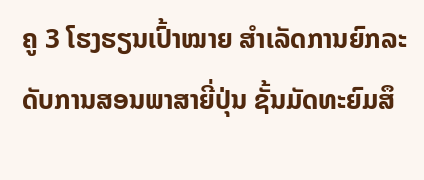ຄູ 3 ໂຮງຮຽນເປົ້າໝາຍ ສຳເລັດການຍົກລະດັບການສອນພາສາຍີ່ປຸ່ນ ຊັ້ນມັດທະຍົມສຶ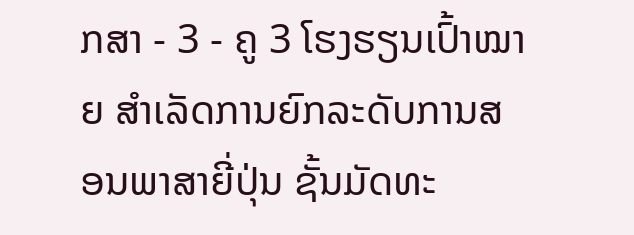ກສາ - 3 - ຄູ 3 ໂຮງຮຽນເປົ້າໝາຍ ສຳເລັດການຍົກລະດັບການສອນພາສາຍີ່ປຸ່ນ ຊັ້ນມັດທະ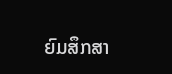ຍົມສຶກສາ